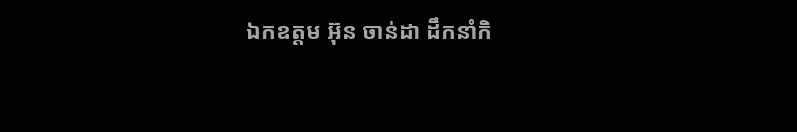ឯកឧត្តម អ៊ុន ចាន់ដា ដឹកនាំកិ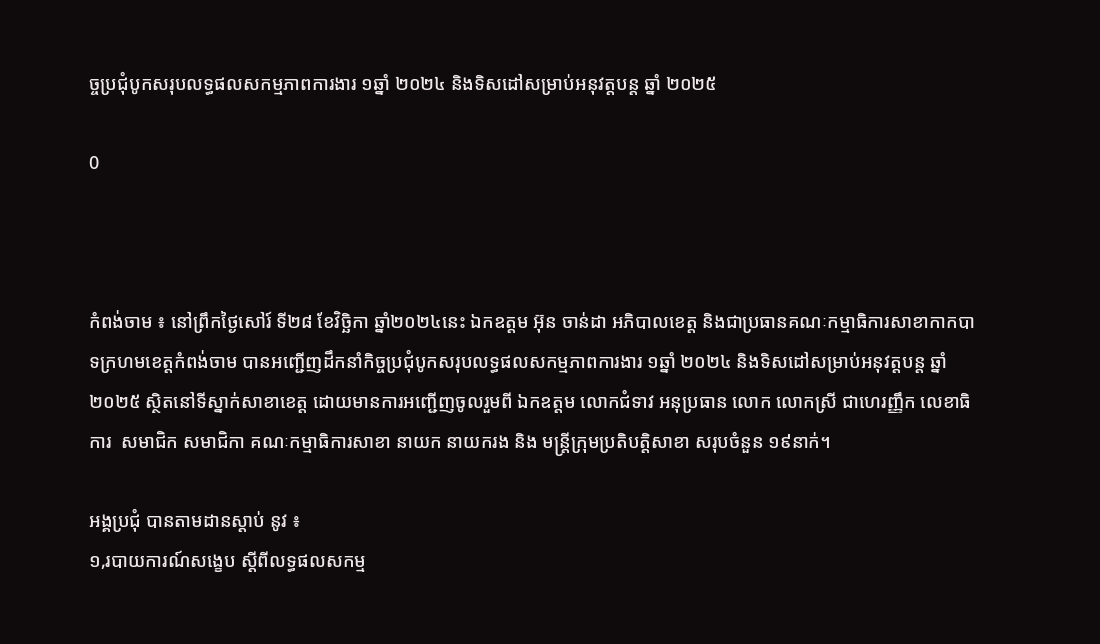ច្ចប្រជុំបូកសរុបលទ្ធផលសកម្មភាពការងារ ១ឆ្នាំ ២០២៤ និងទិសដៅសម្រាប់អនុវត្តបន្ត ឆ្នាំ ២០២៥

0



កំពង់ចាម ៖ នៅព្រឹកថ្ងៃសៅរ៍ ទី២៨ ខែវិច្ឆិកា ឆ្នាំ២០២៤នេះ ឯកឧត្តម អ៊ុន ចាន់ដា អភិបាលខេត្ត និងជាប្រធានគណៈកម្មាធិការសាខាកាកបាទក្រហមខេត្តកំពង់ចាម បានអញ្ជើញដឹកនាំកិច្ចប្រជុំបូកសរុបលទ្ធផលសកម្មភាពការងារ ១ឆ្នាំ ២០២៤ និងទិសដៅសម្រាប់អនុវត្តបន្ត ឆ្នាំ ២០២៥ ស្ថិតនៅទីស្នាក់សាខាខេត្ត ដោយមានការអញ្ជើញចូលរួមពី ឯកឧត្តម លោកជំទាវ អនុប្រធាន លោក លោកស្រី ជាហេរញ្ញឹក លេខាធិការ  សមាជិក សមាជិកា គណៈកម្មាធិការសាខា នាយក នាយករង និង មន្ត្រីក្រុមប្រតិបត្តិសាខា សរុបចំនួន ១៩នាក់។

អង្គប្រជុំ បានតាមដានស្តាប់ នូវ ៖
១,របាយការណ៍សង្ខេប ស្តីពីលទ្ធផលសកម្ម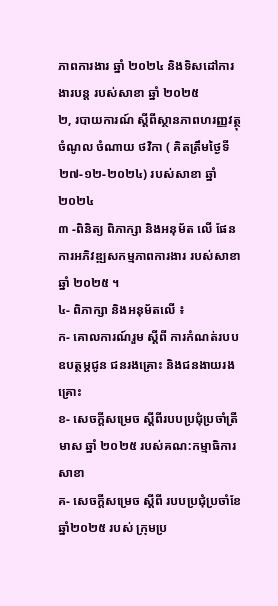ភាពការងារ ឆ្នាំ ២០២៤ និងទិសដៅការងារបន្ត របស់សាខា ឆ្នាំ ២០២៥
២, របាយការណ៍ ស្តីពីស្ថានភាពហរញ្ញវត្ថុ ចំណូល ចំណាយ ថវិកា ( គិតត្រឹមថ្ងៃទី ២៧-១២-២០២៤) របស់សាខា ឆ្នាំ ២០២៤
៣ -ពិនិត្យ ពិភាក្សា និងអនុម័ត លើ ផែនការអភិវឌ្ឍសកម្មភាពការងារ របស់សាខា ឆ្នាំ ២០២៥ ។
៤- ពិភាក្សា និងអនុម័តលើ ៖
ក- គោលការណ៍រួម ស្តីពី ការកំណត់របបឧបត្ថម្ភជូន ជនរងគ្រោះ និងជនងាយរងគ្រោះ
ខ- សេចក្តីសម្រេច ស្តីពីរបបប្រជុំប្រចាំត្រីមាស ឆ្នាំ ២០២៥ របស់គណ:កម្មាធិការសាខា
គ- សេចក្តីសម្រេច ស្តីពី របបប្រជុំប្រចាំខែ ឆ្នាំ២០២៥ របស់ ក្រុមប្រ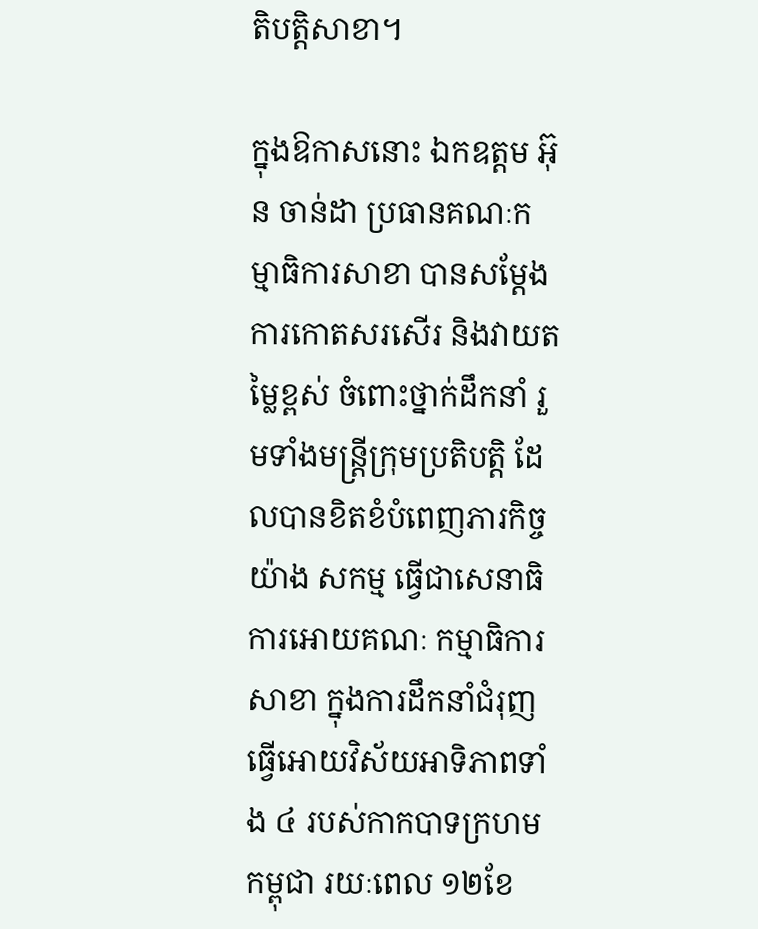តិបត្តិសាខា។

ក្នុងឱកាសនោះ ឯកឧត្តម អ៊ុន ចាន់ដា ប្រធានគណៈកម្មាធិការសាខា បានសម្តែងការកោតសរសើរ និងវាយតម្លៃខ្ពស់ ចំពោះថ្នាក់ដឹកនាំ រួមទាំងមន្ត្រីក្រុមប្រតិបត្តិ ដែលបានខិតខំបំពេញភារកិច្ចយ៉ាង សកម្ម ធ្វើជាសេនាធិការអោយគណៈ កម្មាធិការសាខា ក្នុងការដឹកនាំជំរុញធ្វើអោយវិស័យអាទិភាពទាំង ៤ របស់កាកបាទក្រហមកម្ពុជា រយៈពេល ១២ខែ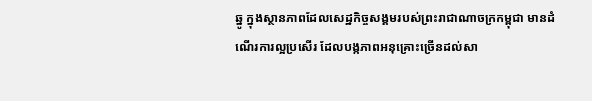ឆ្នូ ក្នុងស្ថានភាពដែលសេដ្ឋកិច្ចសង្គមរបស់ព្រះរាជាណាចក្រកម្ពុជា មានដំណើរការល្អប្រសើរ ដែលបង្កភាពអនុគ្រោះច្រើនដល់សា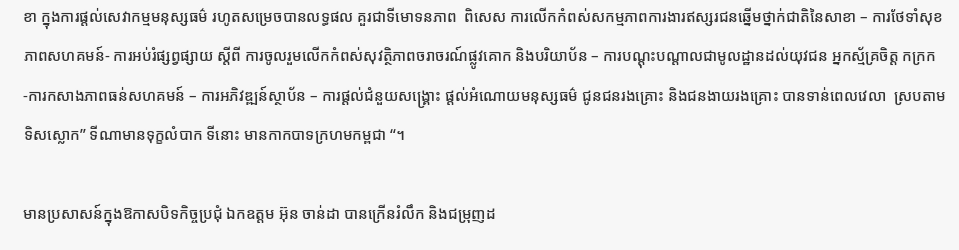ខា ក្នុងការផ្តល់សេវាកម្មមនុស្សធម៌ រហូតសម្រេចបានលទ្ធផល គួរជាទីមោទនភាព  ពិសេស ការលើកកំពស់សកម្មភាពការងារឥស្សរជនឆ្នើមថ្នាក់ជាតិនៃសាខា – ការថែទាំសុខភាពសហគមន៍- ការអប់រំផ្សព្វផ្សាយ ស្តីពី ការចូលរួមលើកកំពស់សុវត្ថិភាពចរាចរណ៍ផ្លូវគោក និងបរិយាប័ន – ការបណ្តុះបណ្តាលជាមូលដ្ឋានដល់យុវជន អ្នកស្ម័គ្រចិត្ត កក្រក -ការកសាងភាពធន់សហគមន៍ – ការអភិវឌ្ឍន៍ស្ថាប័ន – ការផ្តល់ជំនួយសង្រ្គោះ ផ្តល់អំណោយមនុស្សធម៌ ជូនជនរងគ្រោះ និងជនងាយរងគ្រោះ បានទាន់ពេលវេលា  ស្របតាមទិសស្លោក” ទីណាមានទុក្ខលំបាក ទីនោះ មានកាកបាទក្រហមកម្ពជា “។

មានប្រសាសន៍ក្នុងឱកាសបិទកិច្ចប្រជុំ ឯកឧត្តម អ៊ុន ចាន់ដា បានក្រើនរំលឹក និងជម្រុញដ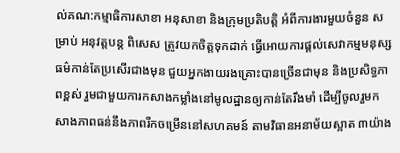ល់គណ:កម្មាធិការសាខា អនុសាខា និងក្រុមប្រតិបត្តិ អំពីការងារមួយចំនួន សម្រាប់ អនុវត្តបន្ត ពិសេស ត្រូវយកចិត្តទុកដាក់ ធ្វើអោយការផ្តល់សេវាកម្មមនុស្សធម៌កាន់តែប្រសើរជាងមុន ជួយអ្នកងាយរងគ្រោះបានច្រើនជាមុន និងប្រសិទ្ធភាពខ្ពស់ រួមជាមួយការកសាងកម្លាំងនៅមូលដ្ឋានឲ្យកាន់តែរឹងមាំ ដើម្បីចូលរួមកសាងភាពធន់នឹងភាពរីកចម្រើននៅសហគមន៍ តាមវិធានអនាម័យស្អាត ៣យ៉ាង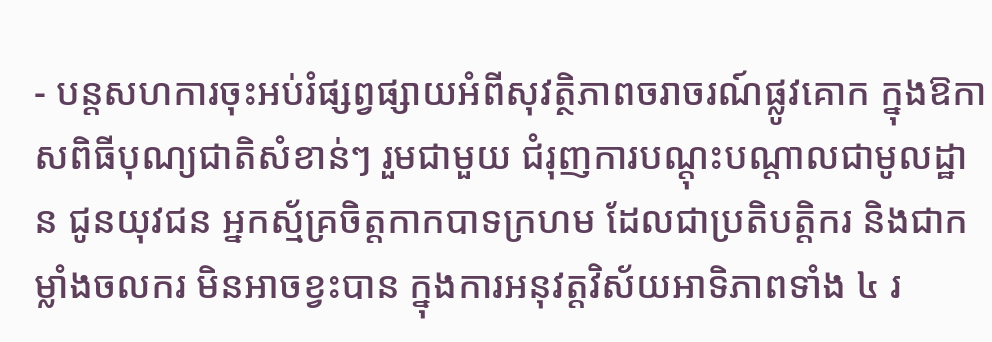- បន្តសហការចុះអប់រំផ្សព្វផ្សាយអំពីសុវត្ថិភាពចរាចរណ៍ផ្លូវគោក ក្នុងឱកាសពិធីបុណ្យជាតិសំខាន់ៗ រួមជាមួយ ជំរុញការបណ្ដុះបណ្ដាលជាមូលដ្ឋាន ជូនយុវជន អ្នកស្ម័គ្រចិត្តកាកបាទក្រហម ដែលជាប្រតិបត្តិករ និងជាកម្លាំងចលករ មិនអាចខ្វះបាន ក្នុងការអនុវត្តវិស័យអាទិភាពទាំង ៤ រ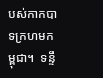បស់កាកបាទក្រហមកម្ពុជា។  ទន្ទឹ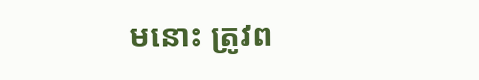មនោះ ត្រូវព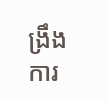ង្រឹងការ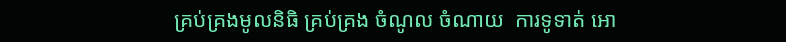គ្រប់គ្រងមូលនិធិ គ្រប់គ្រង ចំណូល ចំណាយ  ការទូទាត់ អោ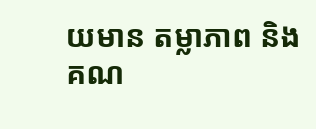យមាន តម្លាភាព និងគណ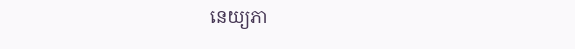នេយ្យភា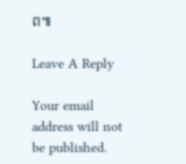ព៕

Leave A Reply

Your email address will not be published.